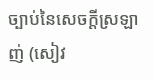ច្បាប់នៃសេចក្តីស្រឡាញ់ (សៀវ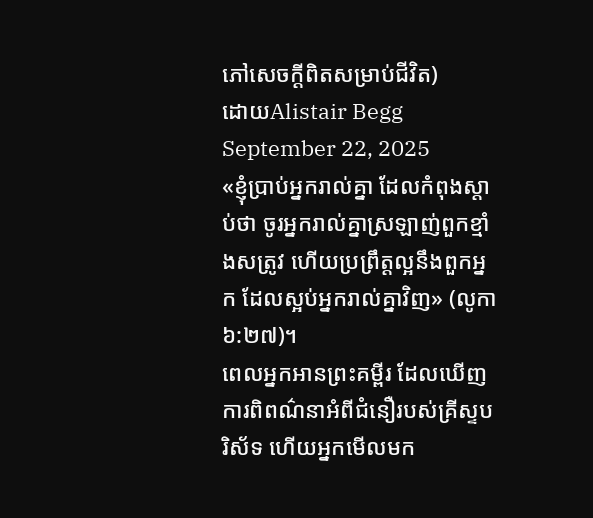ភៅសេចក្ដីពិតសម្រាប់ជីវិត)
ដោយAlistair Begg
September 22, 2025
«ខ្ញុំប្រាប់អ្នករាល់គ្នា ដែលកំពុងស្តាប់ថា ចូរអ្នករាល់គ្នាស្រឡាញ់ពួកខ្មាំងសត្រូវ ហើយប្រព្រឹត្តល្អនឹងពួកអ្នក ដែលស្អប់អ្នករាល់គ្នាវិញ» (លូកា ៦:២៧)។
ពេលអ្នកអានព្រះគម្ពីរ ដែលឃើញការពិពណ៌នាអំពីជំនឿរបស់គ្រីស្ទបរិស័ទ ហើយអ្នកមើលមក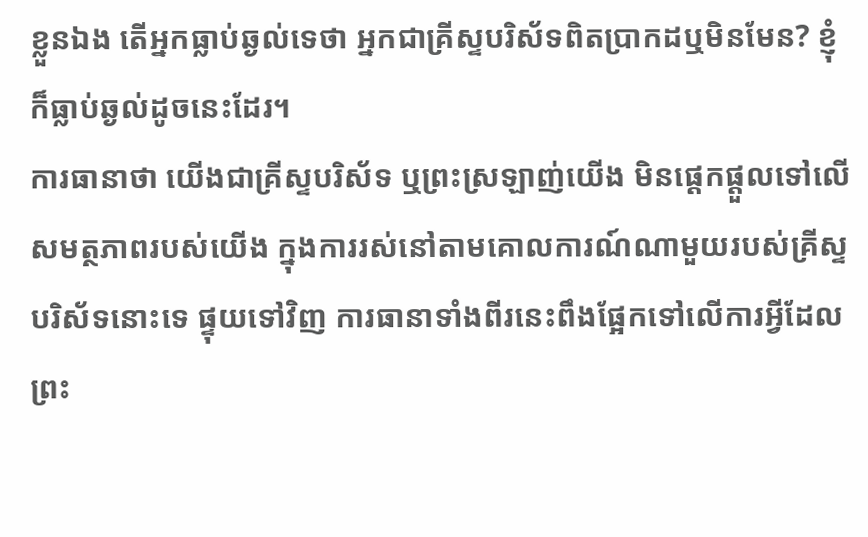ខ្លួនឯង តើអ្នកធ្លាប់ឆ្ងល់ទេថា អ្នកជាគ្រីស្ទបរិស័ទពិតប្រាកដឬមិនមែន? ខ្ញុំក៏ធ្លាប់ឆ្ងល់ដូចនេះដែរ។
ការធានាថា យើងជាគ្រីស្ទបរិស័ទ ឬព្រះស្រឡាញ់យើង មិនផ្តេកផ្តួលទៅលើសមត្ថភាពរបស់យើង ក្នុងការរស់នៅតាមគោលការណ៍ណាមួយរបស់គ្រីស្ទបរិស័ទនោះទេ ផ្ទុយទៅវិញ ការធានាទាំងពីរនេះពឹងផ្អែកទៅលើការអ្វីដែលព្រះ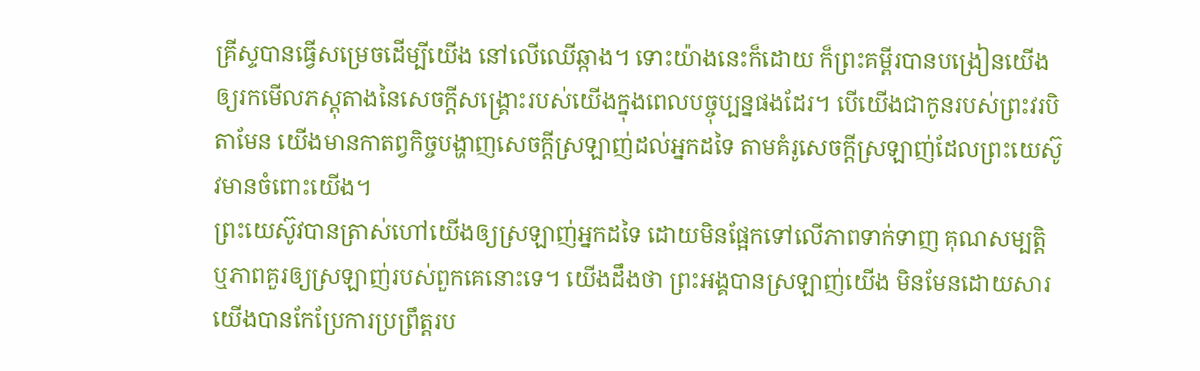គ្រីស្ទបានធ្វើសម្រេចដើម្បីយើង នៅលើឈើឆ្កាង។ ទោះយ៉ាងនេះក៏ដោយ ក៏ព្រះគម្ពីរបានបង្រៀនយើងឲ្យរកមើលភស្តុតាងនៃសេចក្តីសង្គ្រោះរបស់យើងក្នុងពេលបច្ចុប្បន្នផងដែរ។ បើយើងជាកូនរបស់ព្រះវរបិតាមែន យើងមានកាតព្វកិច្ចបង្ហាញសេចក្តីស្រឡាញ់ដល់អ្នកដទៃ តាមគំរូសេចក្តីស្រឡាញ់ដែលព្រះយេស៊ូវមានចំពោះយើង។
ព្រះយេស៊ូវបានត្រាស់ហៅយើងឲ្យស្រឡាញ់អ្នកដទៃ ដោយមិនផ្អែកទៅលើភាពទាក់ទាញ គុណសម្បត្តិ ឬភាពគួរឲ្យស្រឡាញ់របស់ពួកគេនោះទេ។ យើងដឹងថា ព្រះអង្គបានស្រឡាញ់យើង មិនមែនដោយសារយើងបានកែប្រែការប្រព្រឹត្តរប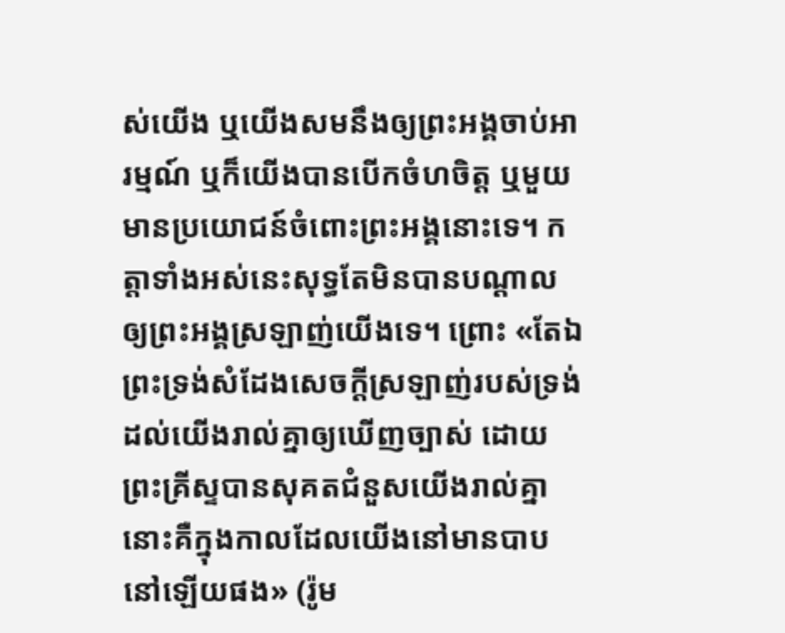ស់យើង ឬយើងសមនឹងឲ្យព្រះអង្គចាប់អារម្មណ៍ ឬក៏យើងបានបើកចំហចិត្ត ឬមួយមានប្រយោជន៍ចំពោះព្រះអង្គនោះទេ។ កត្តាទាំងអស់នេះសុទ្ធតែមិនបានបណ្តាលឲ្យព្រះអង្គស្រឡាញ់យើងទេ។ ព្រោះ «តែឯព្រះទ្រង់សំដែងសេចក្តីស្រឡាញ់របស់ទ្រង់ ដល់យើងរាល់គ្នាឲ្យឃើញច្បាស់ ដោយព្រះគ្រីស្ទបានសុគតជំនួសយើងរាល់គ្នា នោះគឺក្នុងកាលដែលយើងនៅមានបាបនៅឡើយផង» (រ៉ូម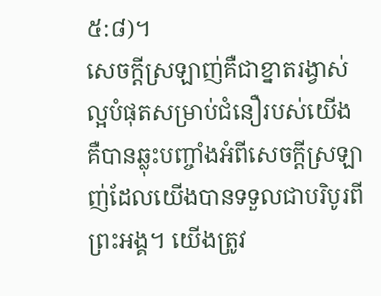៥:៨)។
សេចក្តីស្រឡាញ់គឺជាខ្នាតរង្វាស់ល្អបំផុតសម្រាប់ជំនឿរបស់យើង គឺបានឆ្លុះបញ្ចាំងអំពីសេចក្តីស្រឡាញ់ដែលយើងបានទទួលជាបរិបូរពីព្រះអង្គ។ យើងត្រូវ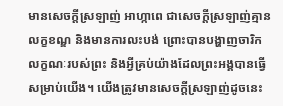មានសេចក្តីស្រឡាញ់ អាហ្កាពេ ជាសេចក្តីស្រឡាញ់គ្មានលក្ខខណ្ឌ និងមានការលះបង់ ព្រោះបានបង្ហាញចារិកលក្ខណៈរបស់ព្រះ និងអ្វីគ្រប់យ៉ាងដែលព្រះអង្គបានធ្វើសម្រាប់យើង។ យើងត្រូវមានសេចក្តីស្រឡាញ់ដូចនេះ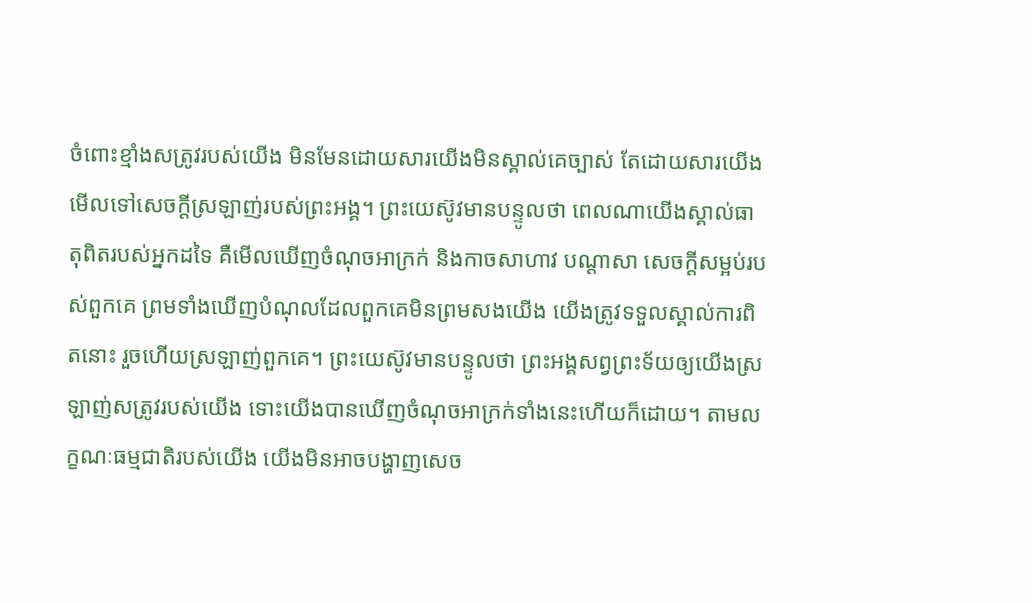ចំពោះខ្មាំងសត្រូវរបស់យើង មិនមែនដោយសារយើងមិនស្គាល់គេច្បាស់ តែដោយសារយើងមើលទៅសេចក្តីស្រឡាញ់របស់ព្រះអង្គ។ ព្រះយេស៊ូវមានបន្ទូលថា ពេលណាយើងស្គាល់ធាតុពិតរបស់អ្នកដទៃ គឺមើលឃើញចំណុចអាក្រក់ និងកាចសាហាវ បណ្តាសា សេចក្តីសម្អប់របស់ពួកគេ ព្រមទាំងឃើញបំណុលដែលពួកគេមិនព្រមសងយើង យើងត្រូវទទួលស្គាល់ការពិតនោះ រួចហើយស្រឡាញ់ពួកគេ។ ព្រះយេស៊ូវមានបន្ទូលថា ព្រះអង្គសព្វព្រះទ័យឲ្យយើងស្រឡាញ់សត្រូវរបស់យើង ទោះយើងបានឃើញចំណុចអាក្រក់ទាំងនេះហើយក៏ដោយ។ តាមលក្ខណៈធម្មជាតិរបស់យើង យើងមិនអាចបង្ហាញសេច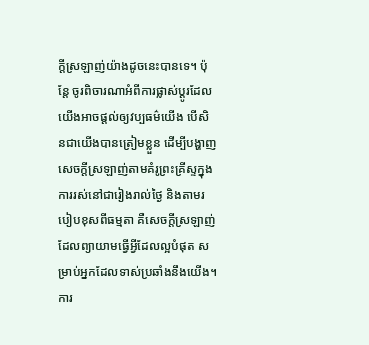ក្តីស្រឡាញ់យ៉ាងដូចនេះបានទេ។ ប៉ុន្តែ ចូរពិចារណាអំពីការផ្លាស់ប្តូរដែលយើងអាចផ្តល់ឲ្យវប្បធម៌យើង បើសិនជាយើងបានត្រៀមខ្លួន ដើម្បីបង្ហាញសេចក្តីស្រឡាញ់តាមគំរូព្រះគ្រីស្ទក្នុងការរស់នៅជារៀងរាល់ថ្ងៃ និងតាមរបៀបខុសពីធម្មតា គឺសេចក្តីស្រឡាញ់ដែលព្យាយាមធ្វើអ្វីដែលល្អបំផុត សម្រាប់អ្នកដែលទាស់ប្រឆាំងនឹងយើង។ ការ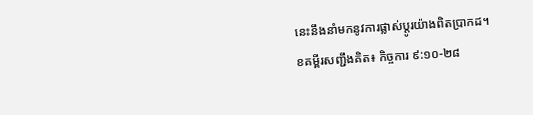នេះនឹងនាំមកនូវការផ្លាស់ប្តូរយ៉ាងពិតប្រាកដ។
ខគម្ពីរសញ្ជឹងគិត៖ កិច្ចការ ៩:១០-២៨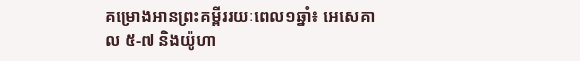គម្រោងអានព្រះគម្ពីររយៈពេល១ឆ្នាំ៖ អេសេគាល ៥-៧ និងយ៉ូហា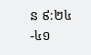ន ៩:២៤-៤១